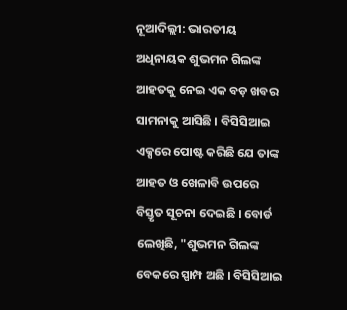ନୂଆଦିଲ୍ଲୀ: ଭାରତୀୟ ଅଧିନାୟକ ଶୁଭମନ ଗିଲଙ୍କ ଆହତକୁ ନେଇ ଏକ ବଡ଼ ଖବର ସାମନାକୁ ଆସିଛି । ବିସିସିଆଇ ଏକ୍ସରେ ପୋଷ୍ଟ କରିଛି ଯେ ତାଙ୍କ ଆହତ ଓ ଖେଳାବି ଉପରେ ବିସ୍ତୃତ ସୂଚନା ଦେଇଛି । ବୋର୍ଡ ଲେଖିଛି, "ଶୁଭମନ ଗିଲଙ୍କ ବେକରେ ସ୍ପାମ୍ପ ଅଛି । ବିସିସିଆଇ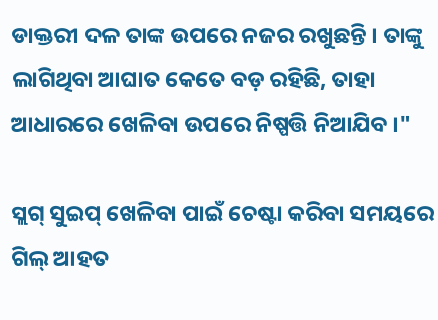ଡାକ୍ତରୀ ଦଳ ତାଙ୍କ ଉପରେ ନଜର ରଖୁଛନ୍ତି । ତାଙ୍କୁ ଲାଗିଥିବା ଆଘାତ କେତେ ବଡ଼ ରହିଛି, ତାହା ଆଧାରରେ ଖେଳିବା ଉପରେ ନିଷ୍ପତ୍ତି ନିଆଯିବ ।"

ସ୍ଲଗ୍ ସୁଇପ୍ ଖେଳିବା ପାଇଁ ଚେଷ୍ଟା କରିବା ସମୟରେ ଗିଲ୍ ଆହତ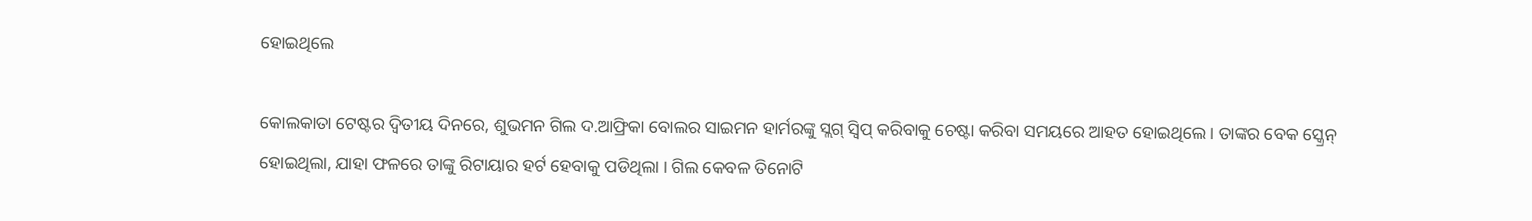ହୋଇଥିଲେ

କୋଲକାତା ଟେଷ୍ଟର ଦ୍ୱିତୀୟ ଦିନରେ, ଶୁଭମନ ଗିଲ ଦ.ଆଫ୍ରିକା ବୋଲର ସାଇମନ ହାର୍ମରଙ୍କୁ ସ୍ଲଗ୍ ସ୍ୱିପ୍ କରିବାକୁ ଚେଷ୍ଟା କରିବା ସମୟରେ ଆହତ ହୋଇଥିଲେ । ତାଙ୍କର ବେକ ସ୍କ୍ରେନ୍ ହୋଇଥିଲା, ଯାହା ଫଳରେ ତାଙ୍କୁ ରିଟାୟାର ହର୍ଟ ହେବାକୁ ପଡିଥିଲା । ଗିଲ କେବଳ ତିନୋଟି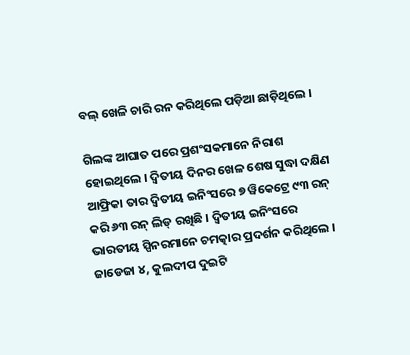ବଲ୍ ଖେଳି ଚାରି ରନ କରିଥିଲେ ପଡ଼ିଆ ଛାଡ଼ିଥିଲେ ।

ଗିଲଙ୍କ ଆଘାତ ପରେ ପ୍ରଶଂସକମାନେ ନିରାଶ ହୋଇଥିଲେ । ଦ୍ୱିତୀୟ ଦିନର ଖେଳ ଶେଷ ସୁଦ୍ଧା ଦକ୍ଷିଣ ଆଫ୍ରିକା ତାର ଦ୍ୱିତୀୟ ଇନିଂସରେ ୭ ୱିକେଟ୍ରେ ୯୩ ରନ୍ କରି ୬୩ ରନ୍ ଲିଡ୍ ରଖିଛି । ଦ୍ୱିତୀୟ ଇନିଂସରେ ଭାରତୀୟ ସ୍ପିନରମାନେ ଚମତ୍କାର ପ୍ରଦର୍ଶନ କରିଥିଲେ । ଜାଡେଜା ୪, କୁଲଦୀପ ଦୁଇଟି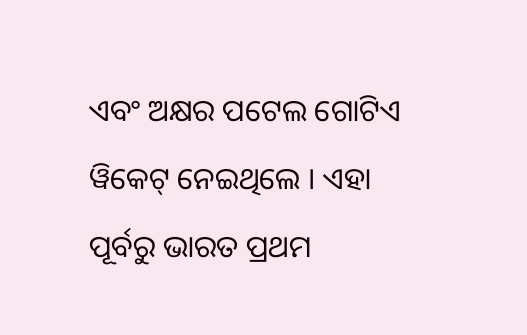ଏବଂ ଅକ୍ଷର ପଟେଲ ଗୋଟିଏ ୱିକେଟ୍ ନେଇଥିଲେ । ଏହା ପୂର୍ବରୁ ଭାରତ ପ୍ରଥମ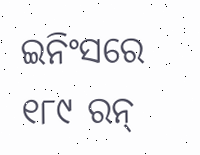ଇନିଂସରେ ୧୮୯ ରନ୍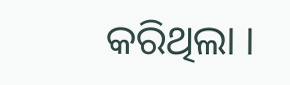କରିଥିଲା ।